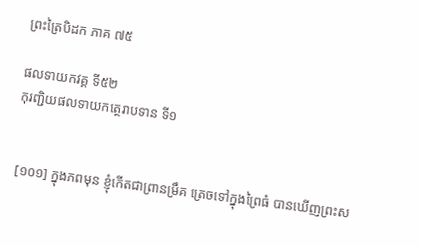ព្រះត្រៃបិដក ភាគ ៧៥

ផលទាយកវគ្គ ទី៥២
កុរញ្ជិយផលទាយកត្ថេរាបទាន ទី១


 [១០១] ក្នុងភពមុន ខ្ញុំកើតជាព្រានម្រឹគ ត្រេចទៅក្នុងព្រៃធំ បានឃើញព្រះស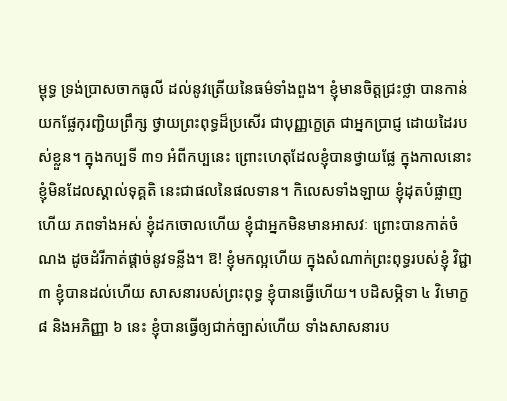ម្ពុទ្ធ ទ្រង់ប្រាសចាកធូលី ដល់នូវត្រើយនៃធម៌ទាំងពួង។ ខ្ញុំមានចិត្តជ្រះថ្លា បានកាន់យកផ្លែកុរញ្ជិយព្រឹក្ស ថ្វាយព្រះពុទ្ធដ៏ប្រសើរ ជាបុញ្ញក្ខេត្រ ជាអ្នកប្រាជ្ញ ដោយដៃរបស់ខ្លួន។ ក្នុងកប្បទី ៣១ អំពីកប្បនេះ ព្រោះហេតុដែលខ្ញុំបានថ្វាយផ្លែ ក្នុងកាលនោះ ខ្ញុំមិនដែលស្គាល់ទុគ្គតិ នេះជាផលនៃផលទាន។ កិលេសទាំងឡាយ ខ្ញុំដុតបំផ្លាញហើយ ភពទាំងអស់ ខ្ញុំដកចោលហើយ ខ្ញុំជាអ្នកមិនមានអាសវៈ ព្រោះបានកាត់ចំណង ដូចដំរីកាត់ផ្តាច់នូវទន្លីង។ ឱ! ខ្ញុំមកល្អហើយ ក្នុងសំណាក់ព្រះពុទ្ធរបស់ខ្ញុំ វិជ្ជា ៣ ខ្ញុំបានដល់ហើយ សាសនារបស់ព្រះពុទ្ធ ខ្ញុំបានធ្វើហើយ។ បដិសម្ភិទា ៤ វិមោក្ខ ៨ និងអភិញ្ញា ៦ នេះ ខ្ញុំបានធ្វើឲ្យជាក់ច្បាស់ហើយ ទាំងសាសនារប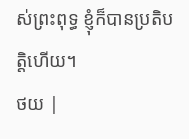ស់ព្រះពុទ្ធ ខ្ញុំក៏បានប្រតិបតិ្តហើយ។
ថយ |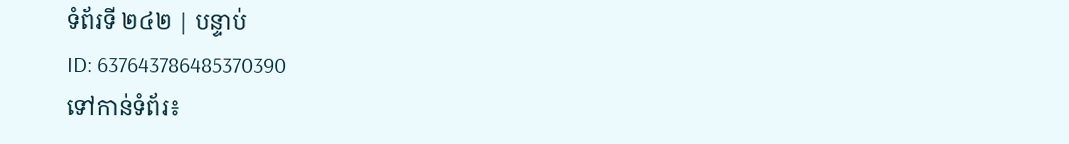ទំព័រទី ២៤២ | បន្ទាប់
ID: 637643786485370390
ទៅកាន់ទំព័រ៖